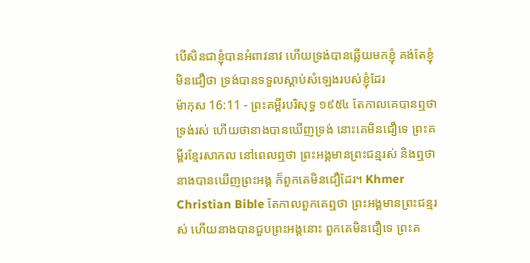បើសិនជាខ្ញុំបានអំពាវនាវ ហើយទ្រង់បានឆ្លើយមកខ្ញុំ គង់តែខ្ញុំមិនជឿថា ទ្រង់បានទទួលស្តាប់សំឡេងរបស់ខ្ញុំដែរ
ម៉ាកុស 16:11 - ព្រះគម្ពីរបរិសុទ្ធ ១៩៥៤ តែកាលគេបានឮថាទ្រង់រស់ ហើយថានាងបានឃើញទ្រង់ នោះគេមិនជឿទេ ព្រះគម្ពីរខ្មែរសាកល នៅពេលឮថា ព្រះអង្គមានព្រះជន្មរស់ និងឮថានាងបានឃើញព្រះអង្គ ក៏ពួកគេមិនជឿដែរ។ Khmer Christian Bible តែកាលពួកគេឮថា ព្រះអង្គមានព្រះជន្មរស់ ហើយនាងបានជួបព្រះអង្គនោះ ពួកគេមិនជឿទេ ព្រះគ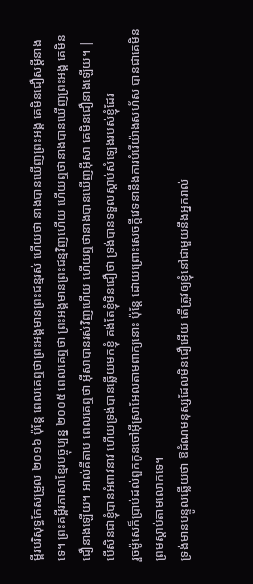ម្ពីរបរិសុទ្ធកែសម្រួល ២០១៦ ប៉ុន្តែ ពេលគេឮថាព្រះអង្គមានព្រះជន្មរស់ ហើយថា នាងបានឃើញព្រះអង្គ គេមិនជឿសម្ដីនាងទេ។ ព្រះគម្ពីរភាសាខ្មែរបច្ចុប្បន្ន ២០០៥ ពេលគេឮថា ព្រះអង្គមានព្រះជន្មវិញហើយ ហើយឮថានាងបានឃើញព្រះអង្គ គេមិនជឿនាងឡើយ។ អាល់គីតាប ពេលគេឮថា អ៊ីសាបានរស់វិញហើយ ហើយឮថានាងបានឃើញអ៊ីសា គេមិនជឿនាងឡើយ។ |
បើសិនជាខ្ញុំបានអំពាវនាវ ហើយទ្រង់បានឆ្លើយមកខ្ញុំ គង់តែខ្ញុំមិនជឿថា ទ្រង់បានទទួលស្តាប់សំឡេងរបស់ខ្ញុំដែរ
រួចម៉ូសេក៏ប្រាប់ដល់ពួកកូនចៅអ៊ីស្រាអែលតាមពាក្យនោះ ប៉ុន្តែ ដោយព្រោះសេចក្ដីវេទនានឹងការបំរើយ៉ាងសហ័ស បានជាគេមិនព្រមស្តាប់តាមលោកទេ។
ទ្រង់មានបន្ទូលឆ្លើយថា ឱដំណមនុស្សដែលមិនជឿអើយ តើត្រូវឲ្យខ្ញុំនៅជាមួយនឹងអ្នករាល់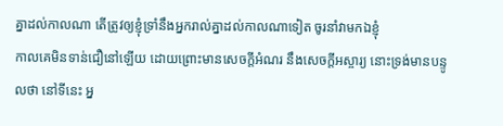គ្នាដល់កាលណា តើត្រូវឲ្យខ្ញុំទ្រាំនឹងអ្នករាល់គ្នាដល់កាលណាទៀត ចូរនាំវាមកឯខ្ញុំ
កាលគេមិនទាន់ជឿនៅឡើយ ដោយព្រោះមានសេចក្ដីអំណរ នឹងសេចក្ដីអស្ចារ្យ នោះទ្រង់មានបន្ទូលថា នៅទីនេះ អ្ន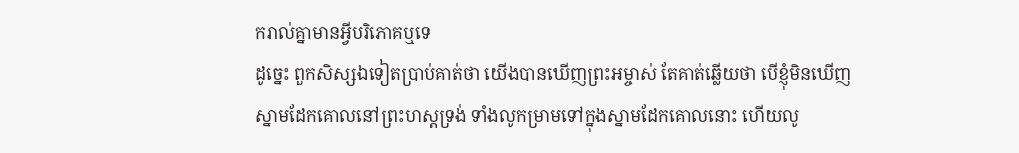ករាល់គ្នាមានអ្វីបរិភោគឬទេ
ដូច្នេះ ពួកសិស្សឯទៀតប្រាប់គាត់ថា យើងបានឃើញព្រះអម្ចាស់ តែគាត់ឆ្លើយថា បើខ្ញុំមិនឃើញស្នាមដែកគោលនៅព្រះហស្តទ្រង់ ទាំងលូកម្រាមទៅក្នុងស្នាមដែកគោលនោះ ហើយលូ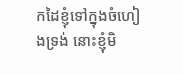កដៃខ្ញុំទៅក្នុងចំហៀងទ្រង់ នោះខ្ញុំមិ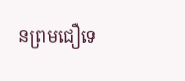នព្រមជឿទេ